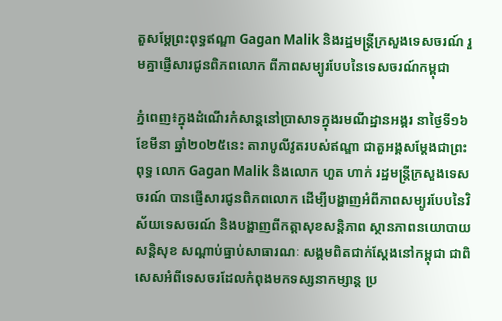តួសម្តែព្រះពុទ្ធឥណ្ឌា Gagan Malik និងរដ្ឋមន្រ្តីក្រសួងទេសចរណ៍ រួមគ្នាផ្ញើសារជូនពិភពលោក ពីភាពសម្បូរបែបនៃទេសចរណ៍កម្ពុជា

ភ្នំពេញ៖ក្នុងដំណើរកំសាន្តនៅប្រាសាទក្នុងរមណីដ្ឋានអង្គរ នាថ្ងៃទី១៦ ខែមីនា ឆ្នាំ២០២៥នេះ តារាបូលីវូតរបស់ឥណ្ឌា ជាតួអង្គសម្តែងជាព្រះពុទ្ធ លោក Gagan Malik និងលោក ហួត ហាក់ រដ្ឋមន្រ្តីក្រសួងទេសចរណ៍ បានផ្ញើសារជូនពិភពលោក ដើម្បីបង្ហាញអំពីភាពសម្បូរបែបនៃវិស័យទេសចរណ៍ និងបង្ហាញពីកត្តាសុខសន្តិភាព ស្ថានភាពនយោបាយ សន្តិសុខ សណ្តាប់ធ្នាប់សាធារណៈ សង្គមពិតជាក់ស្តែងនៅកម្ពុជា ជាពិសេសអំពីទេសចរដែលកំពុងមកទស្សនាកម្សាន្ត ប្រ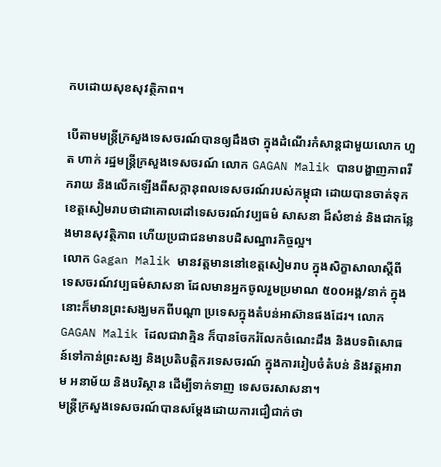កបដោយសុខសុវត្ថិភាព។

បើតាមមន្រ្តីក្រសួងទេសចរណ៍បានឲ្យដឹងថា ក្នុងដំណើរកំសាន្តជាមួយលោក ហួត ហាក់ រដ្ឋមន្រ្តីក្រសួងទេសចរណ៍ លោក GAGAN Malik បានបង្ហាញភាពរីករាយ និងលើកឡើងពីសក្កានុពលទេសចរណ៍របស់កម្ពុជា ដោយបានចាត់ទុកខេត្តសៀមរាបថាជាគោលដៅទេសចរណ៍វប្បធម៌ សាសនា ដ៏សំខាន់ និងជាកន្លែងមានសុវត្ថិភាព ហើយប្រជាជនមានបដិសណ្ឋារកិច្ចល្អ។
លោក Gagan Malik មានវត្តមាននៅខេត្តសៀមរាប ក្នុងសិក្ខាសាលាស្តីពី ទេសចរណ៍វប្បធម៌សាសនា ដែលមានអ្នកចូលរួមប្រមាណ ៥០០អង្គ/នាក់ ក្នុងនោះក៏មានព្រះសង្ឃមកពីបណ្ដា ប្រទេសក្នុងតំបន់អាស៊ានផងដែរ។ លោក GAGAN Malik ដែលជាវាគ្មិន ក៏បានចែករំលែកចំណេះដឹង និងបទពិសោធន៍ទៅកាន់ព្រះសង្ឃ និងប្រតិបត្តិករទេសចរណ៍ ក្នុងការរៀបចំតំបន់ និងវត្តអារាម អនាម័យ និងបរិស្ថាន ដើម្បីទាក់ទាញ ទេសចរសាសនា។
មន្រ្តីក្រសួងទេសចរណ៍បានសម្តែងដោយការជឿជាក់ថា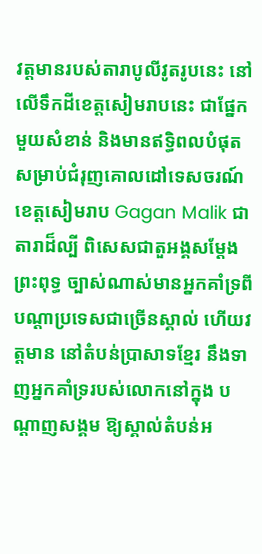វត្តមានរបស់តារាបូលីវូតរូបនេះ នៅលើទឹកដីខេត្តសៀមរាបនេះ ជាផ្នែកមួយសំខាន់ និងមានឥទ្ធិពលបំផុត សម្រាប់ជំរុញគោលដៅទេសចរណ៍ខេត្តសៀមរាប Gagan Malik ជាតារាដ៏ល្បី ពិសេសជាតួអង្គសម្ដែងព្រះពុទ្ធ ច្បាស់ណាស់មានអ្នកគាំទ្រពីបណ្ដាប្រទេសជាច្រើនស្គាល់ ហើយវត្តមាន នៅតំបន់ប្រាសាទខ្មែរ នឹងទាញអ្នកគាំទ្ររបស់លោកនៅក្នុង បណ្ដាញសង្គម ឱ្យស្គាល់តំបន់អ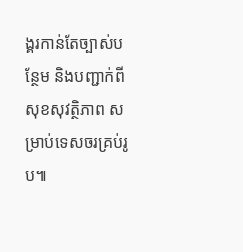ង្គរកាន់តែច្បាស់បន្ថែម និងបញ្ជាក់ពីសុខសុវត្ថិភាព សម្រាប់ទេសចរគ្រប់រូប៕